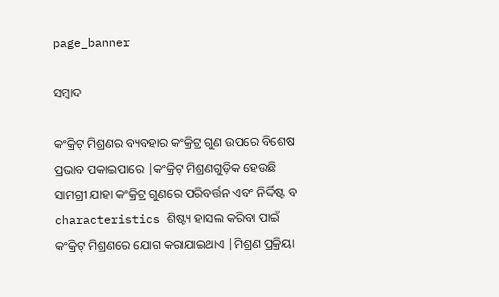page_banner

ସମ୍ବାଦ

କଂକ୍ରିଟ୍ ମିଶ୍ରଣର ବ୍ୟବହାର କଂକ୍ରିଟ୍ର ଗୁଣ ଉପରେ ବିଶେଷ ପ୍ରଭାବ ପକାଇପାରେ |କଂକ୍ରିଟ୍ ମିଶ୍ରଣଗୁଡ଼ିକ ହେଉଛି ସାମଗ୍ରୀ ଯାହା କଂକ୍ରିଟ୍ର ଗୁଣରେ ପରିବର୍ତ୍ତନ ଏବଂ ନିର୍ଦ୍ଦିଷ୍ଟ ବ characteristics ଶିଷ୍ଟ୍ୟ ହାସଲ କରିବା ପାଇଁ କଂକ୍ରିଟ୍ ମିଶ୍ରଣରେ ଯୋଗ କରାଯାଇଥାଏ |ମିଶ୍ରଣ ପ୍ରକ୍ରିୟା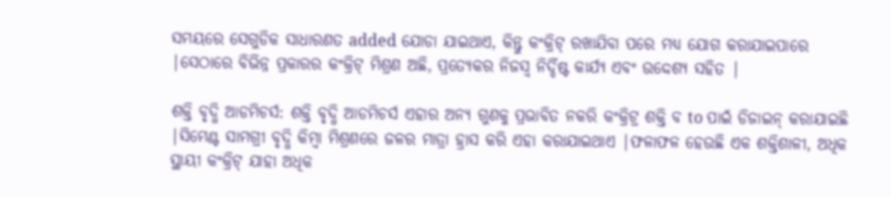ସମୟରେ ସେଗୁଡିକ ସାଧାରଣତ added ଯୋଡା ଯାଇଥାଏ, କିନ୍ତୁ କଂକ୍ରିଟ୍ ରଖାଯିବା ପରେ ମଧ୍ୟ ଯୋଗ କରାଯାଇପାରେ |ସେଠାରେ ବିଭିନ୍ନ ପ୍ରକାରର କଂକ୍ରିଟ୍ ମିଶ୍ରଣ ଅଛି, ପ୍ରତ୍ୟେକର ନିଜସ୍ୱ ନିର୍ଦ୍ଦିଷ୍ଟ କାର୍ଯ୍ୟ ଏବଂ ଉଦ୍ଦେଶ୍ୟ ସହିତ |

ଶକ୍ତି ବୃଦ୍ଧି ଆଡମିଚର୍ସ: ଶକ୍ତି ବୃଦ୍ଧି ଆଡମିଚର୍ସ ଏହାର ଅନ୍ୟ ଗୁଣକୁ ପ୍ରଭାବିତ ନକରି କଂକ୍ରିଟ୍ର ଶକ୍ତି ବ to ପାଇଁ ଡିଜାଇନ୍ କରାଯାଇଛି |ସିମେଣ୍ଟ ସାମଗ୍ରୀ ବୃଦ୍ଧି କିମ୍ବା ମିଶ୍ରଣରେ ଜଳର ମାତ୍ରା ହ୍ରାସ କରି ଏହା କରାଯାଇଥାଏ |ଫଳାଫଳ ହେଉଛି ଏକ ଶକ୍ତିଶାଳୀ, ଅଧିକ ସ୍ଥାୟୀ କଂକ୍ରିଟ୍ ଯାହା ଅଧିକ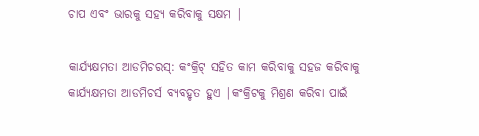ଚାପ ଏବଂ ଭାରକୁ ସହ୍ୟ କରିବାକୁ ସକ୍ଷମ |

କାର୍ଯ୍ୟକ୍ଷମତା ଆଡମିଚରସ୍: କଂକ୍ରିଟ୍ ସହିତ କାମ କରିବାକୁ ସହଜ କରିବାକୁ କାର୍ଯ୍ୟକ୍ଷମତା ଆଡମିଚର୍ସ ବ୍ୟବହୃତ ହୁଏ |କଂକ୍ରିଟକୁ ମିଶ୍ରଣ କରିବା ପାଇଁ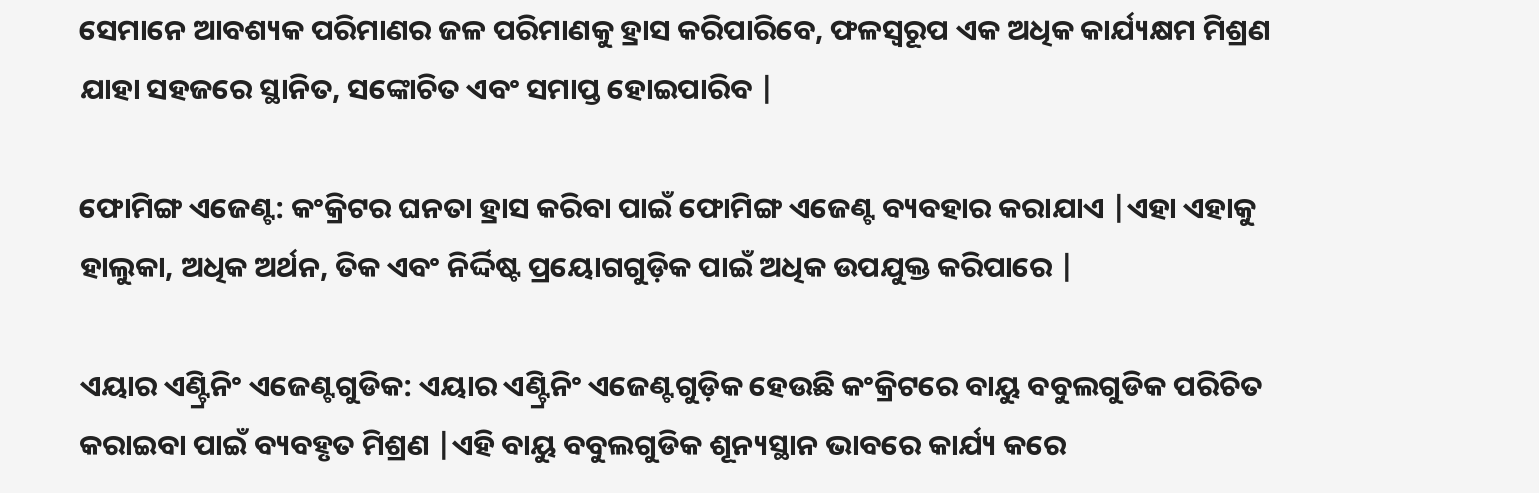ସେମାନେ ଆବଶ୍ୟକ ପରିମାଣର ଜଳ ପରିମାଣକୁ ହ୍ରାସ କରିପାରିବେ, ଫଳସ୍ୱରୂପ ଏକ ଅଧିକ କାର୍ଯ୍ୟକ୍ଷମ ମିଶ୍ରଣ ଯାହା ସହଜରେ ସ୍ଥାନିତ, ସଙ୍କୋଚିତ ଏବଂ ସମାପ୍ତ ହୋଇପାରିବ |

ଫୋମିଙ୍ଗ ଏଜେଣ୍ଟ: କଂକ୍ରିଟର ଘନତା ହ୍ରାସ କରିବା ପାଇଁ ଫୋମିଙ୍ଗ ଏଜେଣ୍ଟ ବ୍ୟବହାର କରାଯାଏ |ଏହା ଏହାକୁ ହାଲୁକା, ଅଧିକ ଅର୍ଥନ, ତିକ ଏବଂ ନିର୍ଦ୍ଦିଷ୍ଟ ପ୍ରୟୋଗଗୁଡ଼ିକ ପାଇଁ ଅଧିକ ଉପଯୁକ୍ତ କରିପାରେ |

ଏୟାର ଏଣ୍ଟ୍ରିନିଂ ଏଜେଣ୍ଟଗୁଡିକ: ଏୟାର ଏଣ୍ଟ୍ରିନିଂ ଏଜେଣ୍ଟଗୁଡ଼ିକ ହେଉଛି କଂକ୍ରିଟରେ ବାୟୁ ବବୁଲଗୁଡିକ ପରିଚିତ କରାଇବା ପାଇଁ ବ୍ୟବହୃତ ମିଶ୍ରଣ |ଏହି ବାୟୁ ବବୁଲଗୁଡିକ ଶୂନ୍ୟସ୍ଥାନ ଭାବରେ କାର୍ଯ୍ୟ କରେ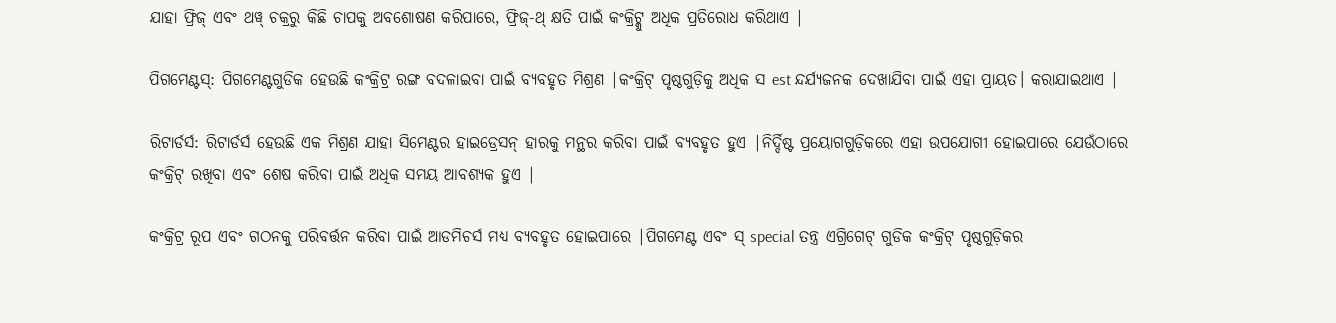ଯାହା ଫ୍ରିଜ୍ ଏବଂ ଥୱ୍ ଚକ୍ରରୁ କିଛି ଚାପକୁ ଅବଶୋଷଣ କରିପାରେ, ଫ୍ରିଜ୍-ଥ୍ କ୍ଷତି ପାଇଁ କଂକ୍ରିଟ୍କୁ ଅଧିକ ପ୍ରତିରୋଧ କରିଥାଏ |

ପିଗମେଣ୍ଟସ୍: ପିଗମେଣ୍ଟଗୁଡିକ ହେଉଛି କଂକ୍ରିଟ୍ର ରଙ୍ଗ ବଦଳାଇବା ପାଇଁ ବ୍ୟବହୃତ ମିଶ୍ରଣ |କଂକ୍ରିଟ୍ ପୃଷ୍ଠଗୁଡ଼ିକୁ ଅଧିକ ସ est ନ୍ଦର୍ଯ୍ୟଜନକ ଦେଖାଯିବା ପାଇଁ ଏହା ପ୍ରାୟତ। କରାଯାଇଥାଏ |

ରିଟାର୍ଡର୍ସ: ରିଟାର୍ଡର୍ସ ହେଉଛି ଏକ ମିଶ୍ରଣ ଯାହା ସିମେଣ୍ଟର ହାଇଡ୍ରେସନ୍ ହାରକୁ ମନ୍ଥର କରିବା ପାଇଁ ବ୍ୟବହୃତ ହୁଏ |ନିର୍ଦ୍ଦିଷ୍ଟ ପ୍ରୟୋଗଗୁଡ଼ିକରେ ଏହା ଉପଯୋଗୀ ହୋଇପାରେ ଯେଉଁଠାରେ କଂକ୍ରିଟ୍ ରଖିବା ଏବଂ ଶେଷ କରିବା ପାଇଁ ଅଧିକ ସମୟ ଆବଶ୍ୟକ ହୁଏ |

କଂକ୍ରିଟ୍ର ରୂପ ଏବଂ ଗଠନକୁ ପରିବର୍ତ୍ତନ କରିବା ପାଇଁ ଆଡମିଚର୍ସ ମଧ୍ୟ ବ୍ୟବହୃତ ହୋଇପାରେ |ପିଗମେଣ୍ଟ ଏବଂ ସ୍ special ତନ୍ତ୍ର ଏଗ୍ରିଗେଟ୍ ଗୁଡିକ କଂକ୍ରିଟ୍ ପୃଷ୍ଠଗୁଡ଼ିକର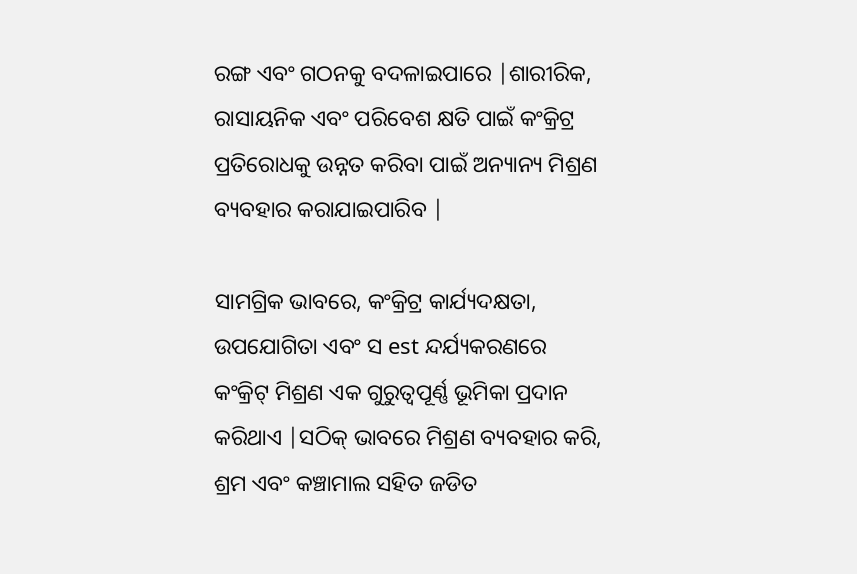ରଙ୍ଗ ଏବଂ ଗଠନକୁ ବଦଳାଇପାରେ |ଶାରୀରିକ, ରାସାୟନିକ ଏବଂ ପରିବେଶ କ୍ଷତି ପାଇଁ କଂକ୍ରିଟ୍ର ପ୍ରତିରୋଧକୁ ଉନ୍ନତ କରିବା ପାଇଁ ଅନ୍ୟାନ୍ୟ ମିଶ୍ରଣ ବ୍ୟବହାର କରାଯାଇପାରିବ |

ସାମଗ୍ରିକ ଭାବରେ, କଂକ୍ରିଟ୍ର କାର୍ଯ୍ୟଦକ୍ଷତା, ଉପଯୋଗିତା ଏବଂ ସ est ନ୍ଦର୍ଯ୍ୟକରଣରେ କଂକ୍ରିଟ୍ ମିଶ୍ରଣ ଏକ ଗୁରୁତ୍ୱପୂର୍ଣ୍ଣ ଭୂମିକା ପ୍ରଦାନ କରିଥାଏ |ସଠିକ୍ ଭାବରେ ମିଶ୍ରଣ ବ୍ୟବହାର କରି, ଶ୍ରମ ଏବଂ କଞ୍ଚାମାଲ ସହିତ ଜଡିତ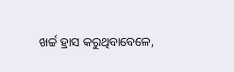ଖର୍ଚ୍ଚ ହ୍ରାସ କରୁଥିବାବେଳେ,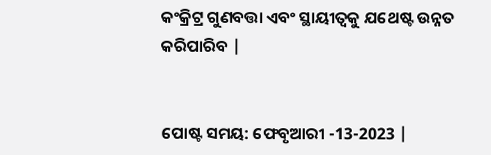କଂକ୍ରିଟ୍ର ଗୁଣବତ୍ତା ଏବଂ ସ୍ଥାୟୀତ୍ୱକୁ ଯଥେଷ୍ଟ ଉନ୍ନତ କରିପାରିବ |


ପୋଷ୍ଟ ସମୟ: ଫେବୃଆରୀ -13-2023 |